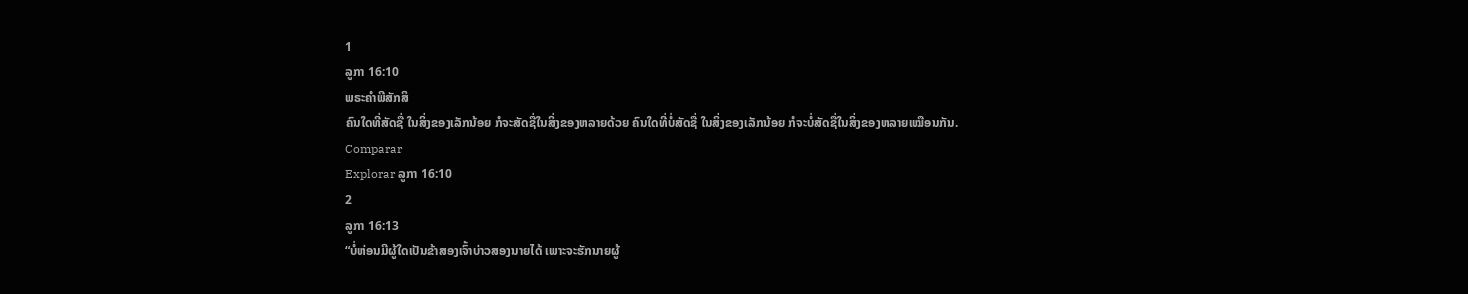1
ລູກາ 16:10
ພຣະຄຳພີສັກສິ
ຄົນໃດທີ່ສັດຊື່ ໃນສິ່ງຂອງເລັກນ້ອຍ ກໍຈະສັດຊື່ໃນສິ່ງຂອງຫລາຍດ້ວຍ ຄົນໃດທີ່ບໍ່ສັດຊື່ ໃນສິ່ງຂອງເລັກນ້ອຍ ກໍຈະບໍ່ສັດຊື່ໃນສິ່ງຂອງຫລາຍເໝືອນກັນ.
Comparar
Explorar ລູກາ 16:10
2
ລູກາ 16:13
“ບໍ່ຫ່ອນມີຜູ້ໃດເປັນຂ້າສອງເຈົ້າບ່າວສອງນາຍໄດ້ ເພາະຈະຮັກນາຍຜູ້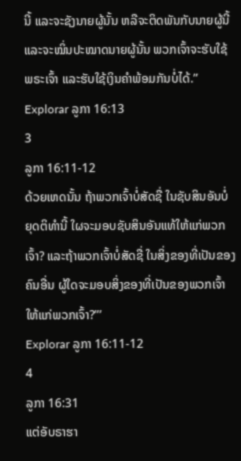ນີ້ ແລະຈະຊັງນາຍຜູ້ນັ້ນ ຫລືຈະຕິດພັນກັບນາຍຜູ້ນີ້ ແລະຈະໝິ່ນປະໝາດນາຍຜູ້ນັ້ນ ພວກເຈົ້າຈະຮັບໃຊ້ພຣະເຈົ້າ ແລະຮັບໃຊ້ເງິນຄຳພ້ອມກັນບໍ່ໄດ້.”
Explorar ລູກາ 16:13
3
ລູກາ 16:11-12
ດ້ວຍເຫດນັ້ນ ຖ້າພວກເຈົ້າບໍ່ສັດຊື່ ໃນຊັບສິນອັນບໍ່ຍຸດຕິທຳນີ້ ໃຜຈະມອບຊັບສິນອັນແທ້ໃຫ້ແກ່ພວກເຈົ້າ? ແລະຖ້າພວກເຈົ້າບໍ່ສັດຊື່ ໃນສິ່ງຂອງທີ່ເປັນຂອງຄົນອື່ນ ຜູ້ໃດຈະມອບສິ່ງຂອງທີ່ເປັນຂອງພວກເຈົ້າໃຫ້ແກ່ພວກເຈົ້າ?”’
Explorar ລູກາ 16:11-12
4
ລູກາ 16:31
ແຕ່ອັບຣາຮາ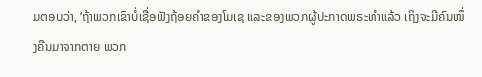ມຕອບວ່າ, ‘ຖ້າພວກເຂົາບໍ່ເຊື່ອຟັງຖ້ອຍຄຳຂອງໂມເຊ ແລະຂອງພວກຜູ້ປະກາດພຣະທຳແລ້ວ ເຖິງຈະມີຄົນໜຶ່ງຄືນມາຈາກຕາຍ ພວກ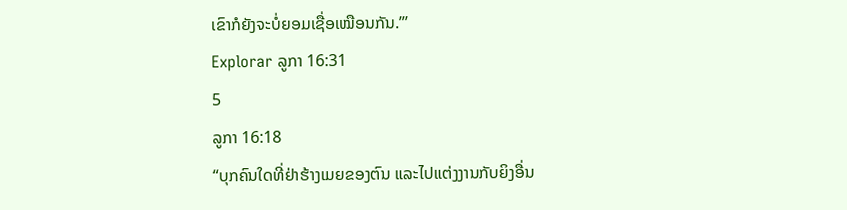ເຂົາກໍຍັງຈະບໍ່ຍອມເຊື່ອເໝືອນກັນ.”’
Explorar ລູກາ 16:31
5
ລູກາ 16:18
“ບຸກຄົນໃດທີ່ຢ່າຮ້າງເມຍຂອງຕົນ ແລະໄປແຕ່ງງານກັບຍິງອື່ນ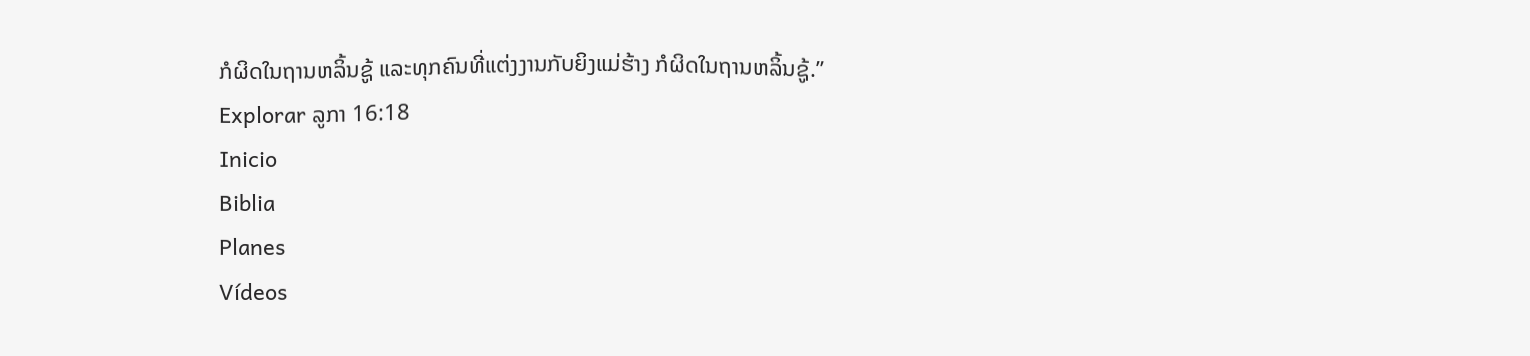ກໍຜິດໃນຖານຫລິ້ນຊູ້ ແລະທຸກຄົນທີ່ແຕ່ງງານກັບຍິງແມ່ຮ້າງ ກໍຜິດໃນຖານຫລິ້ນຊູ້.”
Explorar ລູກາ 16:18
Inicio
Biblia
Planes
Vídeos